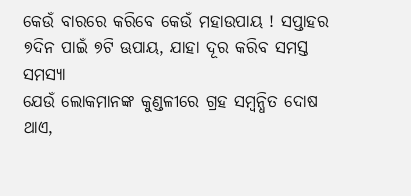କେଉଁ ବାରରେ କରିବେ କେଉଁ ମହାଉପାୟ ! ସପ୍ତାହର ୭ଦିନ ପାଇଁ ୭ଟି ଊପାୟ, ଯାହା ଦୂର କରିବ ସମସ୍ତ ସମସ୍ୟା
ଯେଉଁ ଲୋକମାନଙ୍କ କୁଣ୍ଡଳୀରେ ଗ୍ରହ ସମ୍ବନ୍ଧିତ ଦୋଷ ଥାଏ,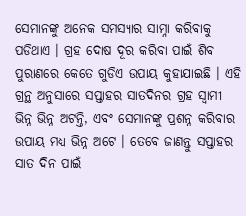ସେମାନଙ୍କୁ ଅନେକ ସମସ୍ୟାର ସାମ୍ନା କରିବାକୁ ପଡିଥାଏ । ଗ୍ରହ ଦୋଷ ଦୂର କରିବା ପାଇଁ ଶିବ ପୁରାଣରେ କେତେ ଗୁଡିଏ ଉପାୟ କୁହାଯାଇଛି । ଏହି ଗ୍ରନ୍ଥ ଅନୁସାରେ ସପ୍ତାହର ସାତଦିନର ଗ୍ରହ ସ୍ଵାମୀ ଭିନ୍ନ ଭିନ୍ନ ଅଟନ୍ତି, ଏବଂ ସେମାନଙ୍କୁ ପ୍ରଶନ୍ନ କରିବାର ଉପାୟ ମଧ୍ୟ ଭିନ୍ନ ଅଟେ । ତେବେ ଜାଣନ୍ତୁ ସପ୍ତାହର ସାତ ଦିନ ପାଇଁ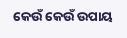କେଉଁ କେଉଁ ଉପାୟ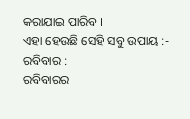କରାଯାଇ ପାରିବ ।
ଏହା ହେଉଛି ସେହି ସବୁ ଉପାୟ :-
ରବିବାର :
ରବିବାରର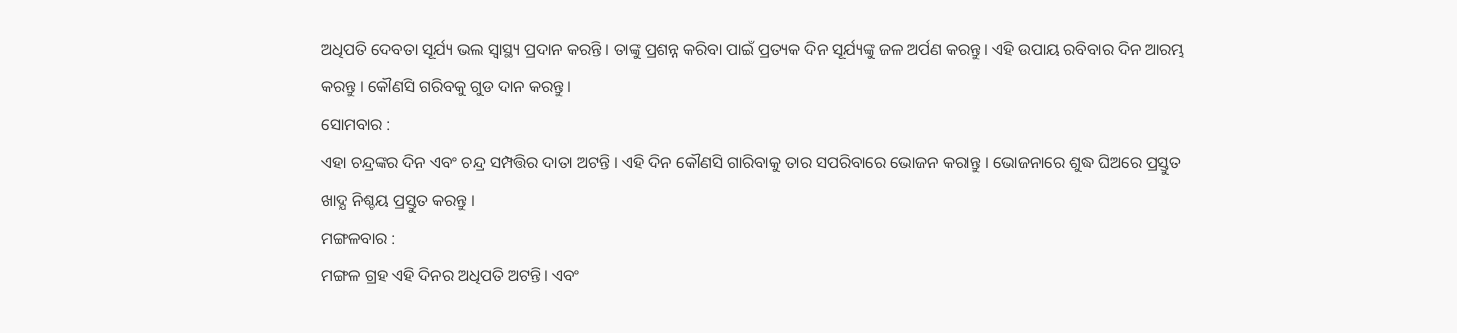ଅଧିପତି ଦେବତା ସୂର୍ଯ୍ୟ ଭଲ ସ୍ୱାସ୍ଥ୍ୟ ପ୍ରଦାନ କରନ୍ତି । ତାଙ୍କୁ ପ୍ରଶନ୍ନ କରିବା ପାଇଁ ପ୍ରତ୍ୟକ ଦିନ ସୂର୍ଯ୍ୟଙ୍କୁ ଜଳ ଅର୍ପଣ କରନ୍ତୁ। ଏହି ଉପାୟ ରବିବାର ଦିନ ଆରମ୍ଭ କରନ୍ତୁ । କୌଣସି ଗରିବକୁ ଗୁଡ ଦାନ କରନ୍ତୁ ।
ସୋମବାର :
ଏହା ଚନ୍ଦ୍ରଙ୍କର ଦିନ ଏବଂ ଚନ୍ଦ୍ର ସମ୍ପତ୍ତିର ଦାତା ଅଟନ୍ତି । ଏହି ଦିନ କୌଣସି ଗାରିବାକୁ ତାର ସପରିବାରେ ଭୋଜନ କରାନ୍ତୁ । ଭୋଜନାରେ ଶୁଦ୍ଧ ଘିଅରେ ପ୍ରସ୍ତୁତ ଖାଦ୍ଯ ନିଶ୍ଚୟ ପ୍ରସ୍ତୁତ କରନ୍ତୁ ।
ମଙ୍ଗଳବାର :
ମଙ୍ଗଳ ଗ୍ରହ ଏହି ଦିନର ଅଧିପତି ଅଟନ୍ତି। ଏବଂ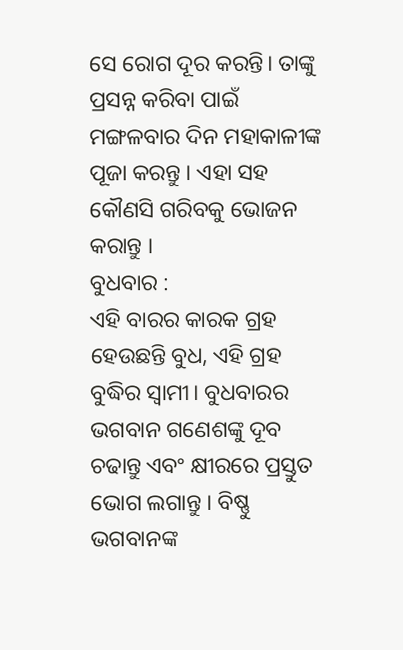ସେ ରୋଗ ଦୂର କରନ୍ତି। ତାଙ୍କୁ ପ୍ରସନ୍ନ କରିବା ପାଇଁ ମଙ୍ଗଳବାର ଦିନ ମହାକାଳୀଙ୍କ ପୂଜା କରନ୍ତୁ । ଏହା ସହ କୌଣସି ଗରିବକୁ ଭୋଜନ କରାନ୍ତୁ ।
ବୁଧବାର :
ଏହି ବାରର କାରକ ଗ୍ରହ ହେଉଛନ୍ତି ବୁଧ, ଏହି ଗ୍ରହ ବୁଦ୍ଧିର ସ୍ଵାମୀ। ବୁଧବାରର ଭଗବାନ ଗଣେଶଙ୍କୁ ଦୂବ ଚଢାନ୍ତୁ ଏବଂ କ୍ଷୀରରେ ପ୍ରସ୍ତୁତ ଭୋଗ ଲଗାନ୍ତୁ । ବିଷ୍ଣୁ ଭଗବାନଙ୍କ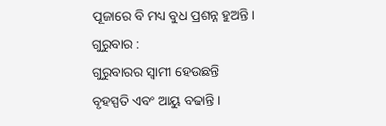ପୂଜାରେ ବି ମଧ୍ୟ ବୁଧ ପ୍ରଶନ୍ନ ହୁଅନ୍ତି।
ଗୁରୁବାର :
ଗୁରୁବାରର ସ୍ଵାମୀ ହେଉଛନ୍ତି ବୃହସ୍ପତି ଏବଂ ଆୟୁ ବଢାନ୍ତି ।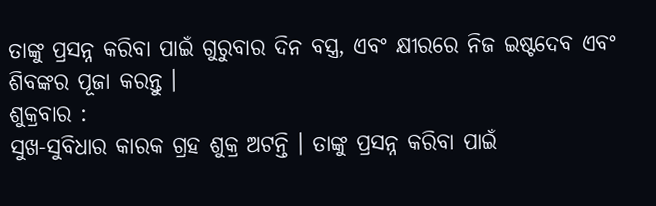ତାଙ୍କୁ ପ୍ରସନ୍ନ କରିବା ପାଇଁ ଗୁରୁବାର ଦିନ ବସ୍ତ୍ର, ଏବଂ କ୍ଷୀରରେ ନିଜ ଇଷ୍ଟଦେବ ଏବଂ ଶିବଙ୍କର ପୂଜା କରନ୍ତୁ ।
ଶୁକ୍ରବାର :
ସୁଖ-ସୁବିଧାର କାରକ ଗ୍ରହ ଶୁକ୍ର ଅଟନ୍ତି । ତାଙ୍କୁ ପ୍ରସନ୍ନ କରିବା ପାଇଁ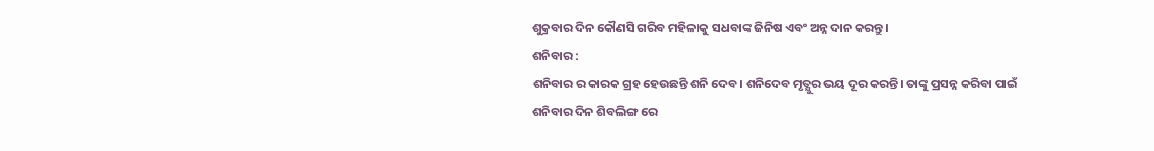ଶୁକ୍ରବାର ଦିନ କୌଣସି ଗରିବ ମହିଳାକୁ ସଧବାଙ୍କ ଜିନିଷ ଏବଂ ଅନ୍ନ ଦାନ କରନ୍ତୁ ।
ଶନିବାର :
ଶନିବାର ର କାରକ ଗ୍ରହ ହେଉଛନ୍ତି ଶନି ଦେବ। ଶନିଦେବ ମୃତ୍ଯୁର ଭୟ ଦୂର କରନ୍ତି। ତାଙ୍କୁ ପ୍ରସନ୍ନ କରିବା ପାଇଁ ଶନିବାର ଦିନ ଶିବଲିଙ୍ଗ ରେ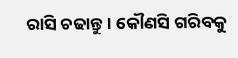ରାସି ଚଢାନ୍ତୁ। କୌଣସି ଗରିବକୁ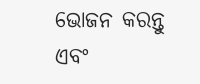ଭୋଜନ କରନ୍ତୁ ଏବଂ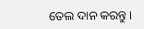ତେଲ ଦାନ କରନ୍ତୁ ।